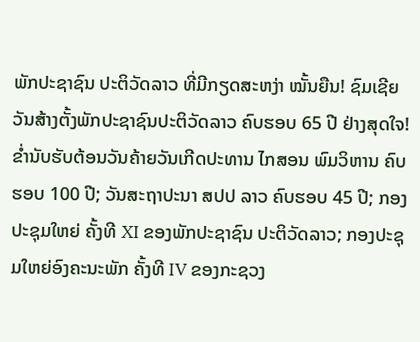ພັກປະຊາຊົນ ປະຕິວັດລາວ ທີ່ມີກຽດສະຫງ່າ ໝັ້ນຍືນ! ຊົມເຊີຍວັນສ້າງຕັ້ງພັກປະຊາຊົນປະຕິວັດລາວ ຄົບຮອບ 65 ປີ ຢ່າງສຸດໃຈ! ຂໍ່ານັບຮັບຕ້ອນວັນຄ້າຍວັນເກີດປະທານ ໄກສອນ ພົມວິຫານ ຄົບຮອບ 100 ປີ; ວັນສະຖາປະນາ ສປປ ລາວ ຄົບຮອບ 45 ປີ; ກອງປະຊຸມໃຫຍ່ ຄັ້ງທີ XI ຂອງພັກປະຊາຊົນ ປະຕິວັດລາວ; ກອງປະຊຸມໃຫຍ່ອົງຄະນະພັກ ຄັ້ງທີ IV ຂອງກະຊວງ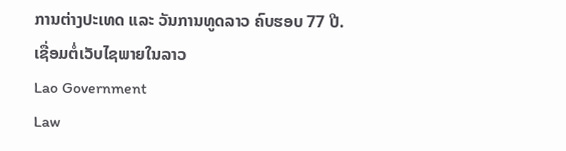ການຕ່າງປະເທດ ແລະ ວັນການທູດລາວ ຄົບຮອບ 77 ປີ.
ເຊື່ອມຕໍ່ເວັບໄຊພາຍໃນລາວ
Lao Government
Law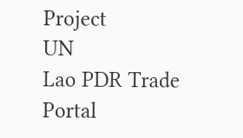Project
UN
Lao PDR Trade Portal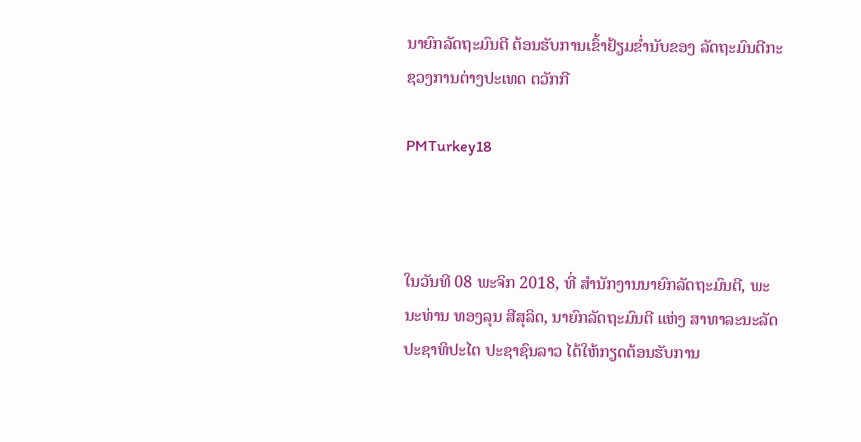ນາຍົກລັດຖະມົນຕີ ຕ້ອນຮັບການເຂົ້າຢ້ຽມຂ່ຳນັບຂອງ ລັດຖະມົນຕີກະຊວງການຕ່າງປະເທດ ຕວັກກີ

PMTurkey18



ໃນວັນທີ 08 ພະຈິກ 2018, ທີ່ ສຳນັກງານນາຍົກລັດຖະມົນຕີ, ພະນະທ່ານ ທອງລຸນ ສີສຸລິດ, ນາຍົກລັດຖະມົນຕີ ແຫ່ງ ສາທາລະນະລັດປະຊາທິປະໄຕ ປະຊາຊົນລາວ ໄດ້ໃຫ້ກຽດຕ້ອນຮັບການ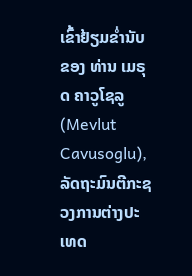ເຂົ້າຢ້ຽມຂ່ຳນັບຂອງ ທ່ານ ເມຣຸດ ຄາວູໂຊລູ (Mevlut Cavusoglu), ລັດຖະມົນຕີກະຊວງການຕ່າງປະເທດ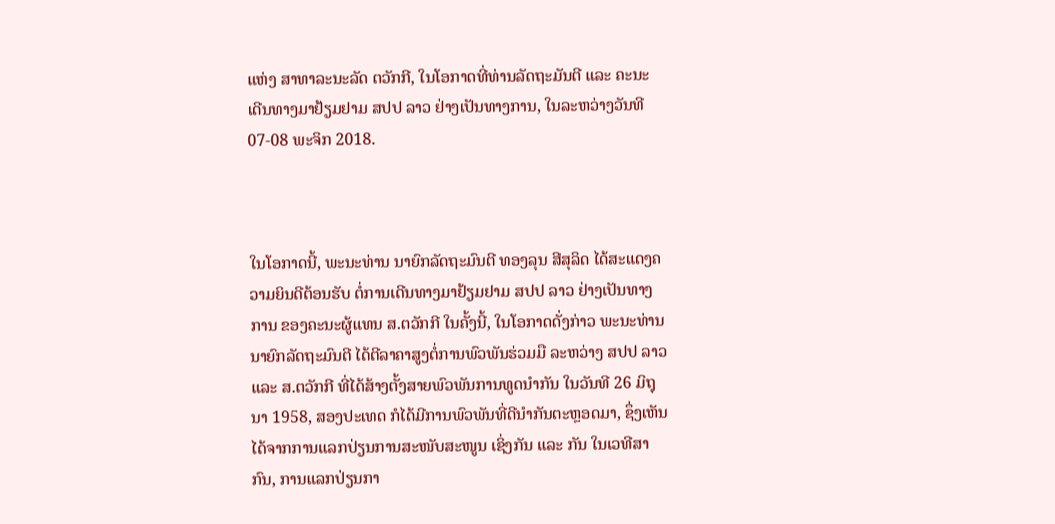ແຫ່ງ ສາທາລະນະລັດ ຕວັກກີ, ໃນໂອກາດທີ່ທ່ານລັດຖະມັນຕີ ແລະ ຄະນະ ເດີນທາງມາຢ້ຽມຢາມ ສປປ ລາວ ຢ່າງເປັນທາງການ, ໃນລະຫວ່າງວັນທີ 07-08 ພະຈິກ 2018.



ໃນໂອກາດນີ້, ພະນະທ່ານ ນາຍົກລັດຖະມົນຕີ ທອງລຸນ ສີສຸລິດ ໄດ້ສະແດງຄວາມຍິນດີຕ້ອນຮັບ ຕໍ່ການເດີນທາງມາຢ້ຽມຢາມ ສປປ ລາວ ຢ່າງເປັນທາງການ ຂອງຄະນະຜູ້ແທນ ສ.ຕວັກກີ ໃນຄັ້ງນີ້, ໃນໂອກາດດັ່ງກ່າວ ພະນະທ່ານ ນາຍົກລັດຖະມົນຕີ ໄດ້ຕີລາຄາສູງຕໍ່ການພົວພັນຮ່ວມມື ລະຫວ່າງ ສປປ ລາວ ແລະ ສ.ຕວັກກີ ທີ່ໄດ້ສ້າງຕັ້ງສາຍພົວພັນການທູດນຳກັນ ໃນວັນທີ 26 ມິຖຸນາ 1958, ສອງປະເທດ ກໍໄດ້ມີການພົວພັນທີ່ດີນໍາກັນຕະຫຼອດມາ, ຊຶ່ງເຫັນໄດ້ຈາກການແລກປ່ຽນການສະໜັບສະໜູນ ເຊິ່ງກັນ ແລະ ກັນ ໃນເວທີສາກົນ, ການແລກປ່ຽນກາ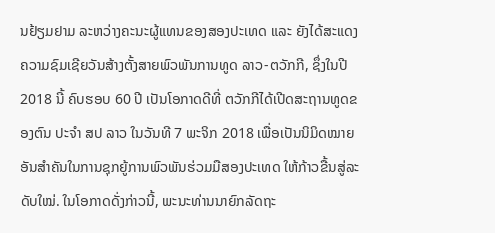ນຢ້ຽມຢາມ ລະຫວ່າງຄະນະຜູ້ແທນຂອງສອງປະເທດ ແລະ ຍັງໄດ້ສະແດງຄວາມຊົມເຊີຍວັນສ້າງຕັ້ງສາຍພົວພັນການທູດ ລາວ-ຕວັກກີ, ຊຶ່ງໃນປີ 2018 ນີ້ ຄົບຮອບ 60 ປີ ເປັນໂອກາດດີທີ່ ຕວັກກີໄດ້ເປີດສະຖານທູດຂອງຕົນ ປະຈຳ ສປ ລາວ ໃນວັນທີ 7 ພະຈິກ 2018 ເພື່ອເປັນນິມິດໝາຍອັນສໍາຄັນໃນການຊຸກຍູ້ການພົວພັນຮ່ວມມືສອງປະເທດ ໃຫ້ກ້າວຂື້ນສູ່ລະດັບໃໝ່. ໃນໂອກາດດັ່ງກ່າວນີ້, ພະນະທ່ານນາຍົກລັດຖະ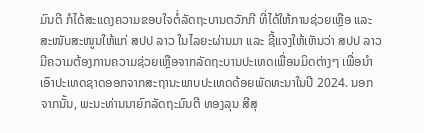ມົນຕີ ກໍໄດ້ສະແດງຄວາມຂອບໃຈຕໍ່ລັດຖະບານຕວັກກີ ທີ່ໄດ້ໃຫ້ການຊ່ວຍເຫຼືອ ແລະ ສະໜັບສະໜູນໃຫ້ແກ່ ສປປ ລາວ ໃນໄລຍະຜ່ານມາ ແລະ ຊີ້ແຈງໃຫ້ເຫັນວ່າ ສປປ ລາວ ມີຄວາມຕ້ອງການຄວາມຊ່ວຍເຫຼືອຈາກລັດຖະບານປະເທດເພື່ອນມິດຕ່າງໆ ເພື່ອນຳເອົາປະເທດຊາດອອກຈາກສະຖານະພາບປະເທດດ້ອຍພັດທະນາໃນປີ 2024. ນອກຈາກນັ້ນ, ພະນະທ່ານນາຍົກລັດຖະມົນຕີ ທອງລຸນ ສີສຸ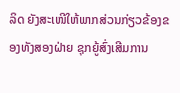ລິດ ຍັງສະເໜີໃຫ້ພາກສ່ວນກ່ຽວຂ້ອງຂອງທັງສອງຝ່າຍ ຊຸກຍູ້ສົ່ງເສີມການ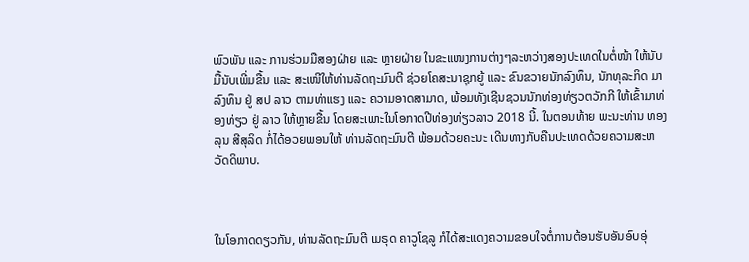ພົວພັນ ແລະ ການຮ່ວມມືສອງຝ່າຍ ແລະ ຫຼາຍຝ່າຍ ໃນຂະແໜງການຕ່າງໆລະຫວ່າງສອງປະເທດໃນຕໍ່ໜ້າ ໃຫ້ນັບມື້ນັບເພີ່ມຂື້ນ ແລະ ສະເໜີໃຫ້ທ່ານລັດຖະມົນຕີ ຊ່ວຍໂຄສະນາຊຸກຍູ້ ແລະ ຂົນຂວາຍນັກລົງທຶນ, ນັກທຸລະກິດ ມາລົງທຶນ ຢູ່ ສປ ລາວ ຕາມທ່າແຮງ ແລະ ຄວາມອາດສາມາດ, ພ້ອມທັງເຊີນຊວນນັກທ່ອງທ່ຽວຕວັກກີ ໃຫ້ເຂົ້າມາທ່ອງທ່ຽວ ຢູ່ ລາວ ໃຫ້ຫຼາຍຂື້ນ ໂດຍສະເພາະໃນໂອກາດປີທ່ອງທ່ຽວລາວ 2018 ນີ້. ໃນຕອນທ້າຍ ພະນະທ່ານ ທອງລຸນ ສີສຸລິດ ກໍ່ໄດ້ອວຍພອນໃຫ້ ທ່ານລັດຖະມົນຕີ ພ້ອມດ້ວຍຄະນະ ເດີນທາງກັບຄືນປະເທດດ້ວຍຄວາມສະຫວັດດິພາບ.



ໃນໂອກາດດຽວກັນ, ທ່ານລັດຖະມົນຕີ ເມຣຸດ ຄາວູໂຊລູ ກໍໄດ້ສະແດງຄວາມຂອບໃຈຕໍ່ການຕ້ອນຮັບອັນອົບອຸ່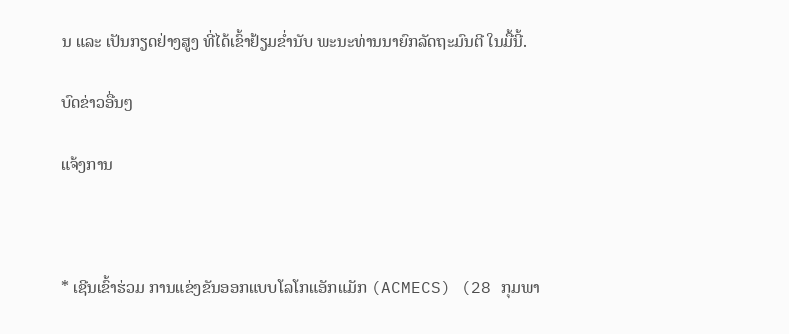ນ ແລະ ເປັນກຽດຢ່າງສູງ ທີ່ໄດ້ເຂົ້າຢ້ຽມຂໍ່ານັບ ພະນະທ່ານນາຍົກລັດຖະມົນຕີ ໃນມື້ນີ້.

ບົດຂ່າວອື່ນໆ

ແຈ້ງການ



* ເຊີນເຂົ້າຮ່ວມ ການແຂ່ງຂັນອອກແບບໂລໂກແອັກແມັກ (ACMECS) (28 ກຸມພາ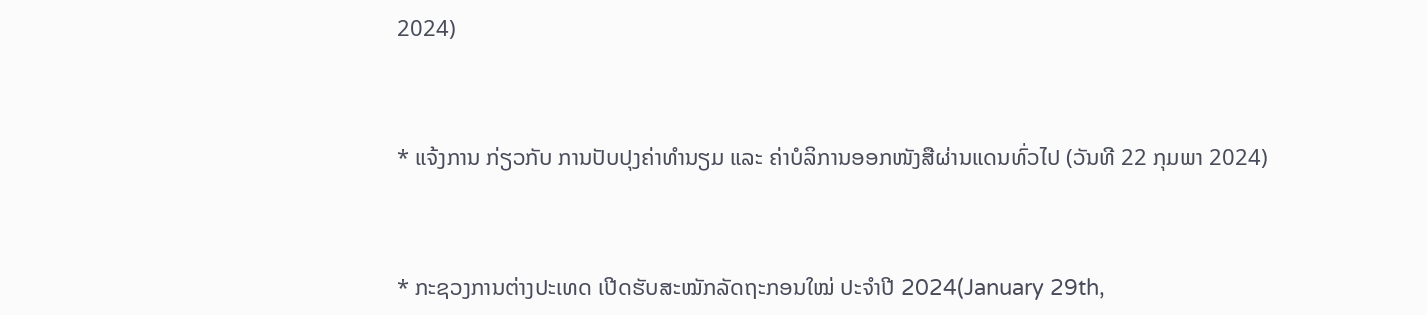2024)



* ແຈ້ງການ ກ່ຽວກັບ ການປັບປຸງຄ່າທຳນຽມ ແລະ ຄ່າບໍລິການອອກໜັງສືຜ່ານແດນທົ່ວໄປ (ວັນທີ 22 ກຸມພາ 2024)



* ກະຊວງການຕ່າງປະເທດ ເປີດຮັບສະໝັກລັດຖະກອນໃໝ່ ປະຈໍາປີ 2024(January 29th,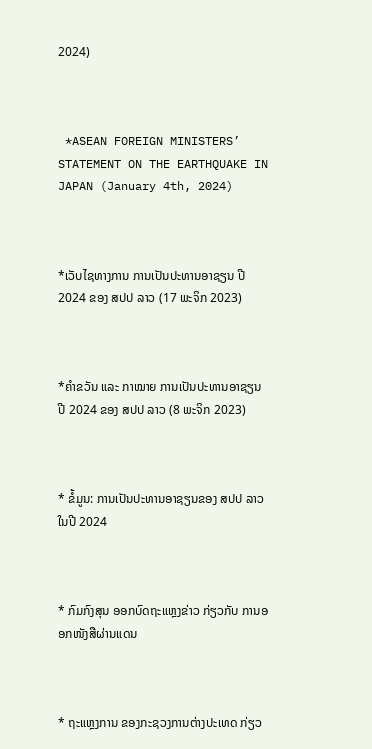2024)



 *ASEAN FOREIGN MINISTERS’ STATEMENT ON THE EARTHQUAKE IN JAPAN (January 4th, 2024)



*ເວັບໄຊທາງການ ການເປັນປະທານອາຊຽນ ປີ 2024 ຂອງ ສປປ ລາວ (17 ພະຈິກ 2023)



*ຄໍາຂວັນ ແລະ ກາໝາຍ ການເປັນປະທານອາຊຽນ ປີ 2024 ຂອງ ສປປ ລາວ (8 ພະຈິກ 2023)



* ຂໍ້ມູນ: ການເປັນປະທານອາຊຽນຂອງ ສປປ ລາວ ໃນປີ 2024



* ກົມກົງສຸນ ອອກບົດຖະແຫຼງຂ່າວ ກ່ຽວກັບ ການອອກໜັງສືຜ່ານແດນ



* ຖະແຫຼງການ ຂອງກະຊວງການຕ່າງປະເທດ ກ່ຽວ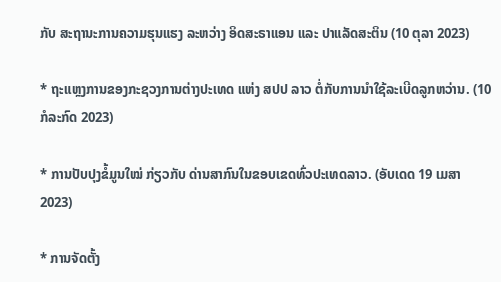ກັບ ສະຖານະການຄວາມຮຸນແຮງ ລະຫວ່າງ ອິດສະຣາແອນ ແລະ ປາແລັດສະຕິນ (10 ຕຸລາ 2023)

* ຖະແຫຼງການຂອງກະຊວງການຕ່າງປະເທດ ແຫ່ງ ສປປ ລາວ ຕໍ່ກັບການນຳໃຊ້ລະເບີດລູກຫວ່ານ. (10 ກໍລະກົດ 2023)

* ການປັບປຸງຂໍ້ມູນໃໝ່ ກ່ຽວກັບ ດ່ານສາກົນໃນຂອບເຂດທົ່ວປະເທດລາວ. (ອັບເດດ 19 ເມສາ 2023)

* ການຈັດຕັ້ງ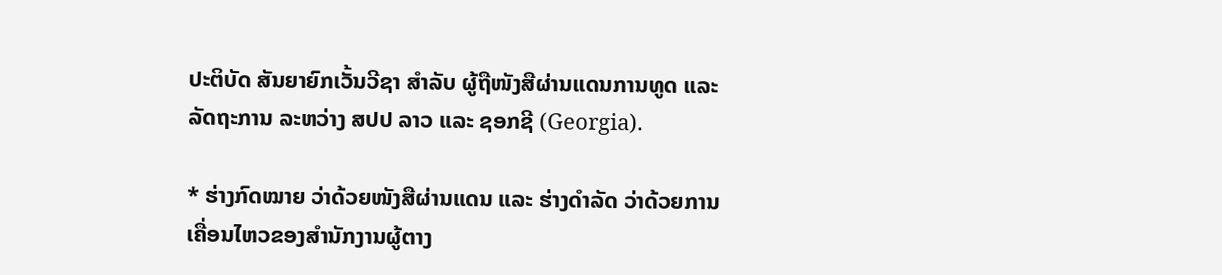ປະຕິບັດ ສັນຍາຍົກເວັ້ນວີຊາ ສໍາລັບ ຜູ້ຖືໜັງສືຜ່ານແດນການທູດ ແລະ ລັດຖະການ ລະຫວ່າງ ສປປ ລາວ ແລະ ຊອກຊີ (Georgia).

* ຮ່າງກົດໝາຍ ວ່າດ້ວຍໜັງສືຜ່ານແດນ ແລະ ຮ່າງດຳລັດ ວ່າດ້ວຍການເຄື່ອນໄຫວຂອງສຳນັກງານຜູ້ຕາງ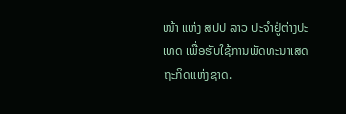ໜ້າ ແຫ່ງ ສປປ ລາວ ປະຈຳຢູ່ຕ່າງປະເທດ ເພື່ອຮັບໃຊ້ການພັດທະນາເສດຖະກິດແຫ່ງຊາດ.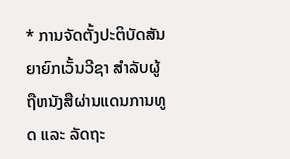* ການຈັດຕັ້ງປະຕິບັດສັນຍາຍົກເວັ້ນວີຊາ ສຳລັບຜູ້ຖືຫນັງສືຜ່ານແດນການທູດ ແລະ ລັດຖະ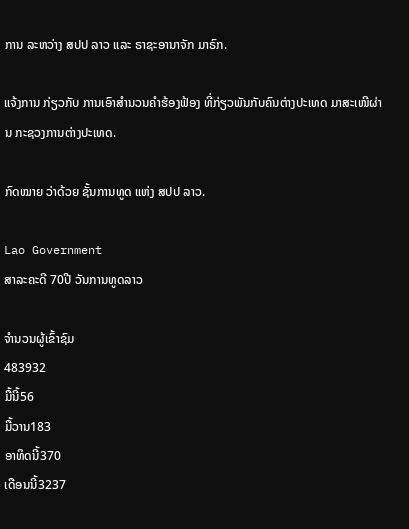ການ ລະຫວ່າງ ສປປ ລາວ ແລະ ຣາຊະອານາຈັກ ມາຣົກ.

ແຈ້ງການ ກ່ຽວກັບ ການເອົາສຳນວນຄຳຮ້ອງຟ້ອງ ທີ່ກ່ຽວພັນກັບຄົນຕ່າງປະເທດ ມາສະເໜີຜ່ານ ກະຊວງການຕ່າງປະເທດ.

ກົດໝາຍ ວ່າດ້ວຍ ຊັ້ນການທູດ ແຫ່ງ ສປປ ລາວ.

Lao Government
ສາລະຄະດີ 70ປີ ວັນການທູດລາວ

ຈຳນວນຜູ້ເຂົ້າຊົມ
483932
ມື້ນີ້56
ມື້ວານ183
ອາທິດນີ້370
ເດືອນນີ້3237